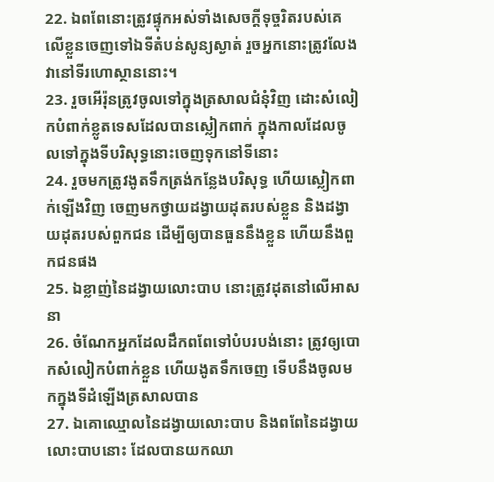22. ឯពពែនោះត្រូវផ្ទុកអស់ទាំងសេចក្ដីទុច្ចរិតរបស់គេ លើខ្លួនចេញទៅឯទីតំបន់សូន្យស្ងាត់ រួចអ្នកនោះត្រូវលែងវានៅទីរហោស្ថាននោះ។
23. រួចអើរ៉ុនត្រូវចូលទៅក្នុងត្រសាលជំនុំវិញ ដោះសំលៀកបំពាក់ខ្លូតទេសដែលបានស្លៀកពាក់ ក្នុងកាលដែលចូលទៅក្នុងទីបរិសុទ្ធនោះចេញទុកនៅទីនោះ
24. រួចមកត្រូវងូតទឹកត្រង់កន្លែងបរិសុទ្ធ ហើយស្លៀកពាក់ឡើងវិញ ចេញមកថ្វាយដង្វាយដុតរបស់ខ្លួន និងដង្វាយដុតរបស់ពួកជន ដើម្បីឲ្យបានធួននឹងខ្លួន ហើយនឹងពួកជនផង
25. ឯខ្លាញ់នៃដង្វាយលោះបាប នោះត្រូវដុតនៅលើអាសនា
26. ចំណែកអ្នកដែលដឹកពពែទៅបំបរបង់នោះ ត្រូវឲ្យបោកសំលៀកបំពាក់ខ្លួន ហើយងូតទឹកចេញ ទើបនឹងចូលមកក្នុងទីដំឡើងត្រសាលបាន
27. ឯគោឈ្មោលនៃដង្វាយលោះបាប និងពពែនៃដង្វាយលោះបាបនោះ ដែលបានយកឈា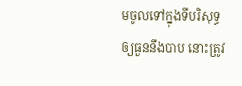មចូលទៅក្នុងទីបរិសុទ្ធ ឲ្យធួននឹងបាប នោះត្រូវ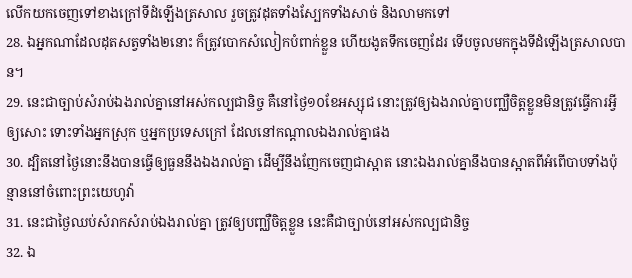លើកយកចេញទៅខាងក្រៅទីដំឡើងត្រសាល រួចត្រូវដុតទាំងស្បែកទាំងសាច់ និងលាមកទៅ
28. ឯអ្នកណាដែលដុតសត្វទាំង២នោះ ក៏ត្រូវបោកសំលៀកបំពាក់ខ្លួន ហើយងូតទឹកចេញដែរ ទើបចូលមកក្នុងទីដំឡើងត្រសាលបាន។
29. នេះជាច្បាប់សំរាប់ឯងរាល់គ្នានៅអស់កល្បជានិច្ច គឺនៅថ្ងៃ១០ខែអស្សុជ នោះត្រូវឲ្យឯងរាល់គ្នាបញ្ឈឺចិត្តខ្លួនមិនត្រូវធ្វើការអ្វីឲ្យសោះ ទោះទាំងអ្នកស្រុក ឬអ្នកប្រទេសក្រៅ ដែលនៅកណ្តាលឯងរាល់គ្នាផង
30. ដ្បិតនៅថ្ងៃនោះនឹងបានធ្វើឲ្យធួននឹងឯងរាល់គ្នា ដើម្បីនឹងញែកចេញជាស្អាត នោះឯងរាល់គ្នានឹងបានស្អាតពីអំពើបាបទាំងប៉ុន្មាននៅចំពោះព្រះយេហូវ៉ា
31. នេះជាថ្ងៃឈប់សំរាកសំរាប់ឯងរាល់គ្នា ត្រូវឲ្យបញ្ឈឺចិត្តខ្លួន នេះគឺជាច្បាប់នៅអស់កល្បជានិច្ច
32. ឯ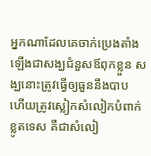អ្នកណាដែលគេចាក់ប្រេងតាំងឡើងជាសង្ឃជំនួសឪពុកខ្លួន សង្ឃនោះត្រូវធ្វើឲ្យធួននឹងបាប ហើយត្រូវស្លៀកសំលៀកបំពាក់ខ្លូតទេស គឺជាសំលៀ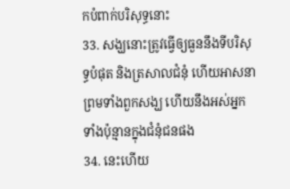កបំពាក់បរិសុទ្ធនោះ
33. សង្ឃនោះត្រូវធ្វើឲ្យធួននឹងទីបរិសុទ្ធបំផុត និងត្រសាលជំនុំ ហើយអាសនា ព្រមទាំងពួកសង្ឃ ហើយនឹងអស់អ្នកទាំងប៉ុន្មានក្នុងជំនុំជនផង
34. នេះហើយ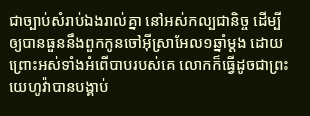ជាច្បាប់សំរាប់ឯងរាល់គ្នា នៅអស់កល្បជានិច្ច ដើម្បីឲ្យបានធួននឹងពួកកូនចៅអ៊ីស្រាអែល១ឆ្នាំម្តង ដោយព្រោះអស់ទាំងអំពើបាបរបស់គេ លោកក៏ធ្វើដូចជាព្រះយេហូវ៉ាបានបង្គាប់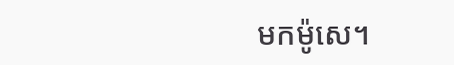មកម៉ូសេ។